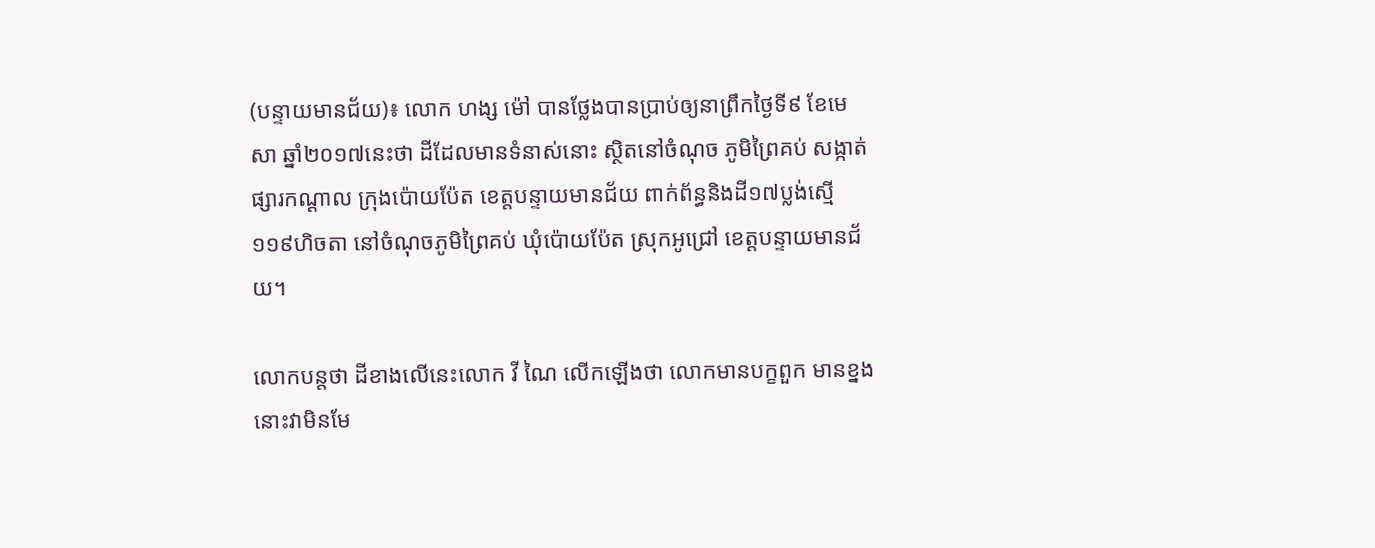(បន្ទាយមានជ័យ)៖ លោក ហង្ស ម៉ៅ បានថ្លែងបានប្រាប់ឲ្យនាព្រឹកថ្ងៃទី៩ ខែមេសា ឆ្នាំ២០១៧នេះថា ដីដែលមានទំនាស់នោះ ស្ថិតនៅចំណុច ភូមិព្រៃគប់ សង្កាត់ផ្សារកណ្តាល ក្រុងប៉ោយប៉ែត ខេត្តបន្ទាយមានជ័យ ពាក់ព័ន្ធនិងដី១៧ប្លង់ស្មើ១១៩ហិចតា នៅចំណុចភូមិព្រៃគប់ ឃុំប៉ោយប៉ែត ស្រុកអូជ្រៅ ខេត្តបន្ទាយមានជ័យ។

លោកបន្តថា ដីខាងលើនេះលោក វី ណៃ លើកឡើងថា លោកមានបក្ខពួក មានខ្នងនោះវាមិនមែ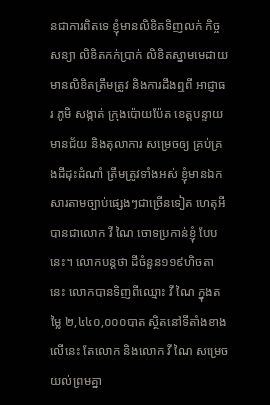នជាការពិតទេ ខ្ញុំមានលិខិតទិញលក់ កិច្ចសន្យា លិខិតកក់ប្រាក់ លិខិតស្នាមមេដាយ មានលិខិតត្រឹមត្រូវ និងការដឹងឮពី អាជ្ញាធរ ភូមិ សង្កាត់ ក្រុងប៉ោយប៉ែត ខេត្តបន្ទាយមានជ័យ និងតុលាការ សម្រេចឲ្យ គ្រប់គ្រងដីដុះដំណាំ ត្រឹមត្រូវទាំងអស់ ខ្ញុំមានឯកសារតាមច្បាប់ផ្សេងៗជាច្រើនទៀត ហេតុអីបានជាលោក វី ណៃ ចោទប្រកាន់ខ្ញុំ បែបនេះ។ លោកបន្តថា ដីចំនួន១១៩ហិចតា នេះ លោកបានទិញពីឈ្មោះ វី ណៃ ក្នុងតម្លៃ ២,៤៤០,០០០បាត ស្ថិតនៅទីតាំងខាងលើនេះ តែលោក និងលោក វី ណៃ សម្រេចយល់ព្រមគ្នា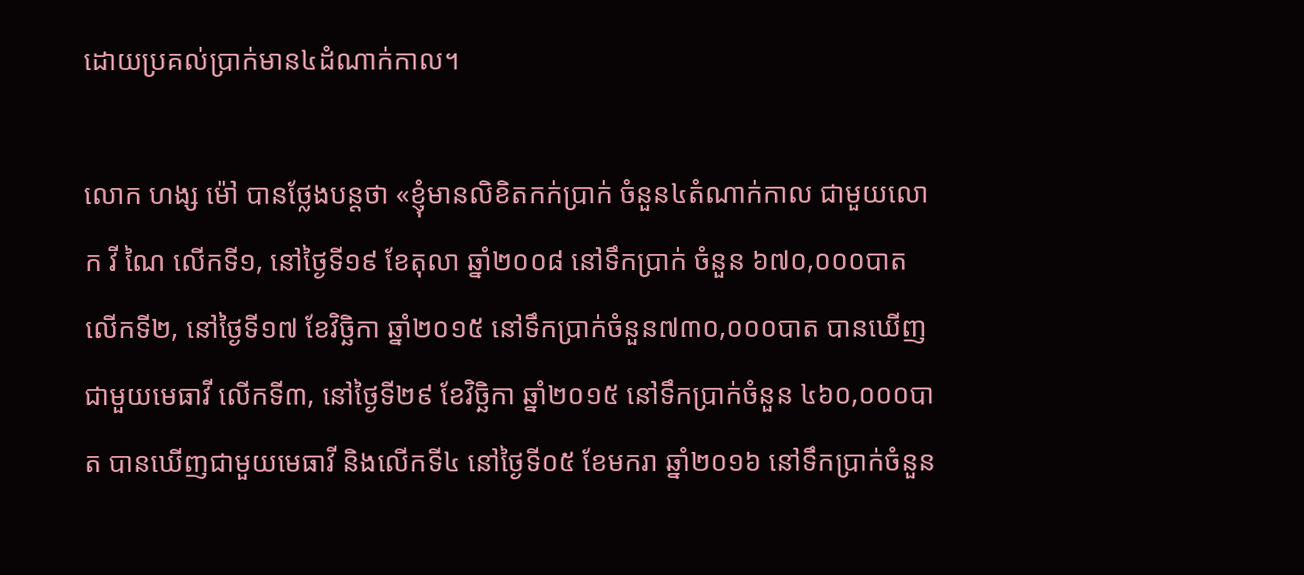ដោយប្រគល់ប្រាក់មាន៤ដំណាក់កាល។

លោក ហង្ស ម៉ៅ បានថ្លែងបន្តថា «ខ្ញុំមានលិខិតកក់ប្រាក់ ចំនួន៤តំណាក់កាល ជាមួយលោក វី ណៃ លើកទី១, នៅថ្ងៃទី១៩ ខែតុលា ឆ្នាំ២០០៨ នៅទឹកប្រាក់ ចំនួន ៦៧០,០០០បាត លើកទី២, នៅថ្ងៃទី១៧ ខែវិច្ឆិកា ឆ្នាំ២០១៥ នៅទឹកប្រាក់ចំនួន៧៣០,០០០បាត បានឃើញជាមួយមេធាវី លើកទី៣, នៅថ្ងៃទី២៩ ខែវិច្ឆិកា ឆ្នាំ២០១៥ នៅទឹកប្រាក់ចំនួន ៤៦០,០០០បាត បានឃើញជាមួយមេធាវី និងលើកទី៤ នៅថ្ងៃទី០៥ ខែមករា ឆ្នាំ២០១៦ នៅទឹកប្រាក់ចំនួន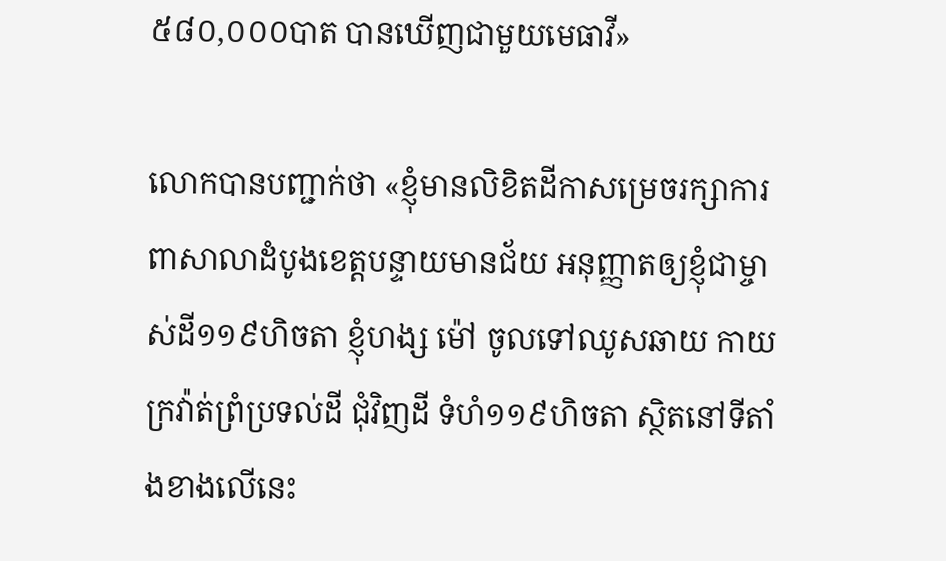៥៨០,០០០បាត បានឃើញជាមួយមេធាវី»

លោកបានបញ្ជាក់ថា «ខ្ញុំមានលិខិតដីកាសម្រេចរក្សាការពាសាលាដំបូងខេត្តបន្ទាយមានជ័យ អនុញ្ញាតឲ្យខ្ញុំជាម្ចាស់ដី១១៩ហិចតា ខ្ញុំហង្ស ម៉ៅ ចូលទៅឈូសឆាយ កាយក្រវ៉ាត់ព្រំប្រទល់ដី ជុំវិញដី ទំហំ១១៩ហិចតា ស្ថិតនៅទីតាំងខាងលើនេះ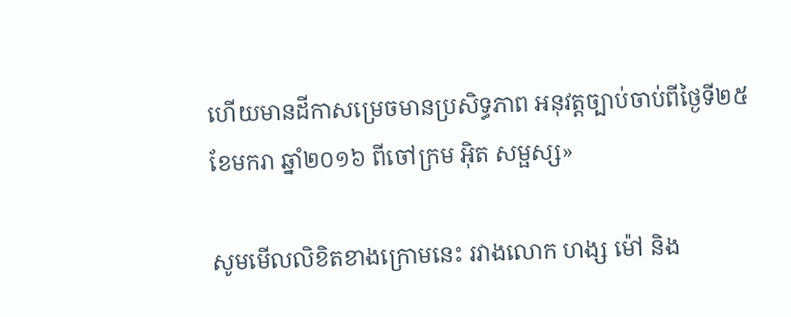ហើយមានដីកាសម្រេចមានប្រសិទ្ធភាព អនុវត្តច្បាប់ចាប់ពីថ្ងៃទី២៥ ខែមករា ឆ្នាំ២០១៦ ពីចៅក្រម អ៊ិត សម្ផស្ស»

សូមមើលលិខិតខាងក្រោមនេះ រវាងលោក ហង្ស ម៉ៅ និង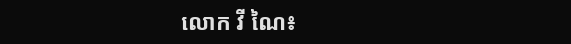លោក វី ណៃ៖